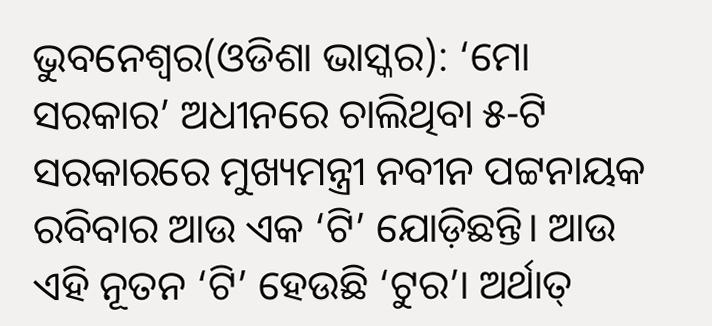ଭୁବନେଶ୍ୱର(ଓଡିଶା ଭାସ୍କର): ‘ମୋ ସରକାର’ ଅଧୀନରେ ଚାଲିଥିବା ୫-ଟି ସରକାରରେ ମୁଖ୍ୟମନ୍ତ୍ରୀ ନବୀନ ପଟ୍ଟନାୟକ ରବିବାର ଆଉ ଏକ ‘ଟି’ ଯୋଡ଼ିଛନ୍ତି। ଆଉ ଏହି ନୂତନ ‘ଟି’ ହେଉଛି ‘ଟୁର’। ଅର୍ଥାତ୍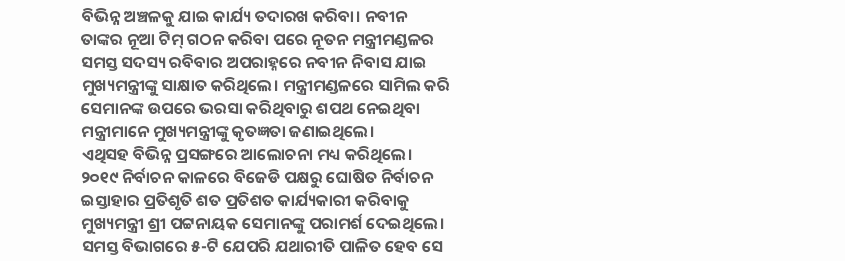ବିଭିନ୍ନ ଅଞ୍ଚଳକୁ ଯାଇ କାର୍ଯ୍ୟ ତଦାରଖ କରିବା। ନବୀନ ତାଙ୍କର ନୂଆ ଟିମ୍ ଗଠନ କରିବା ପରେ ନୂତନ ମନ୍ତ୍ରୀମଣ୍ଡଳର ସମସ୍ତ ସଦସ୍ୟ ରବିବାର ଅପରାହ୍ନରେ ନବୀନ ନିବାସ ଯାଇ ମୁଖ୍ୟମନ୍ତ୍ରୀଙ୍କୁ ସାକ୍ଷାତ କରିଥିଲେ। ମନ୍ତ୍ରୀମଣ୍ଡଳରେ ସାମିଲ କରି ସେମାନଙ୍କ ଉପରେ ଭରସା କରିଥିବାରୁ ଶପଥ ନେଇଥିବା ମନ୍ତ୍ରୀମାନେ ମୁଖ୍ୟମନ୍ତ୍ରୀଙ୍କୁ କୃତଜ୍ଞତା ଜଣାଇଥିଲେ।
ଏଥିସହ ବିଭିନ୍ନ ପ୍ରସଙ୍ଗରେ ଆଲୋଚନା ମଧ୍ୟ କରିଥିଲେ। ୨୦୧୯ ନିର୍ବାଚନ କାଳରେ ବିଜେଡି ପକ୍ଷରୁ ଘୋଷିତ ନିର୍ବାଚନ ଇସ୍ତାହାର ପ୍ରତିଶୃତି ଶତ ପ୍ରତିଶତ କାର୍ଯ୍ୟକାରୀ କରିବାକୁ ମୁଖ୍ୟମନ୍ତ୍ରୀ ଶ୍ରୀ ପଟ୍ଟନାୟକ ସେମାନଙ୍କୁ ପରାମର୍ଶ ଦେଇଥିଲେ। ସମସ୍ତ ବିଭାଗରେ ୫-ଟି ଯେପରି ଯଥାରୀତି ପାଳିତ ହେବ ସେ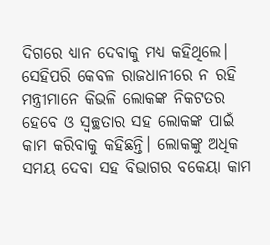ଦିଗରେ ଧ୍ୟାନ ଦେବାକୁ ମଧ୍ୟ କହିଥିଲେ। ସେହିପରି କେବଳ ରାଜଧାନୀରେ ନ ରହି ମନ୍ତ୍ରୀମାନେ କିଭଳି ଲୋକଙ୍କ ନିକଟତର ହେବେ ଓ ସ୍ଵଚ୍ଛତାର ସହ ଲୋକଙ୍କ ପାଇଁ କାମ କରିବାକୁ କହିଛନ୍ତି। ଲୋକଙ୍କୁ ଅଧିକ ସମୟ ଦେବା ସହ ବିଭାଗର ବକେୟା କାମ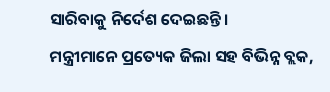ସାରିବାକୁ ନିର୍ଦେଶ ଦେଇଛନ୍ତି।
ମନ୍ତ୍ରୀମାନେ ପ୍ରତ୍ୟେକ ଜିଲା ସହ ବିଭିନ୍ନ ବ୍ଲକ,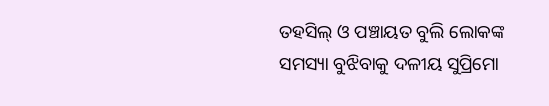ତହସିଲ୍ ଓ ପଞ୍ଚାୟତ ବୁଲି ଲୋକଙ୍କ ସମସ୍ୟା ବୁଝିବାକୁ ଦଳୀୟ ସୁପ୍ରିମୋ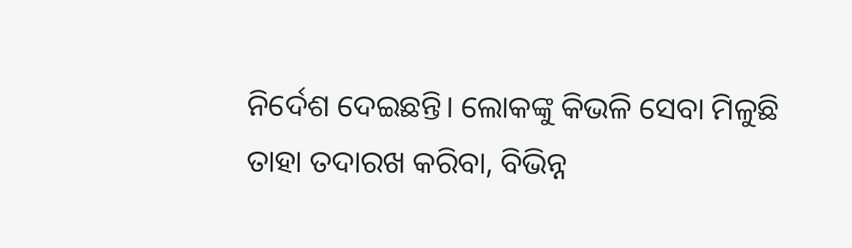ନିର୍ଦେଶ ଦେଇଛନ୍ତି। ଲୋକଙ୍କୁ କିଭଳି ସେବା ମିଳୁଛି ତାହା ତଦାରଖ କରିବା, ବିଭିନ୍ନ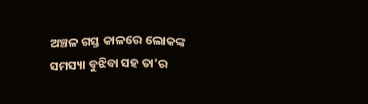ଅଞ୍ଚଳ ଗସ୍ତ କାଳରେ ଲୋକଙ୍କ ସମସ୍ୟା ବୁଝିବା ସହ ତା’ର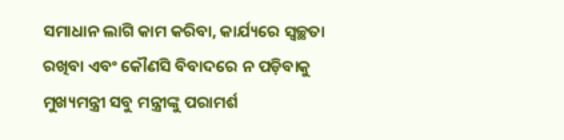ସମାଧାନ ଲାଗି କାମ କରିବା, କାର୍ଯ୍ୟରେ ସ୍ବଚ୍ଛତା ରଖିବା ଏବଂ କୌଣସି ବିବାଦରେ ନ ପଡ଼ିବାକୁ ମୁଖ୍ୟମନ୍ତ୍ରୀ ସବୁ ମନ୍ତ୍ରୀଙ୍କୁ ପରାମର୍ଶ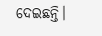ଦେଇଛନ୍ତି।